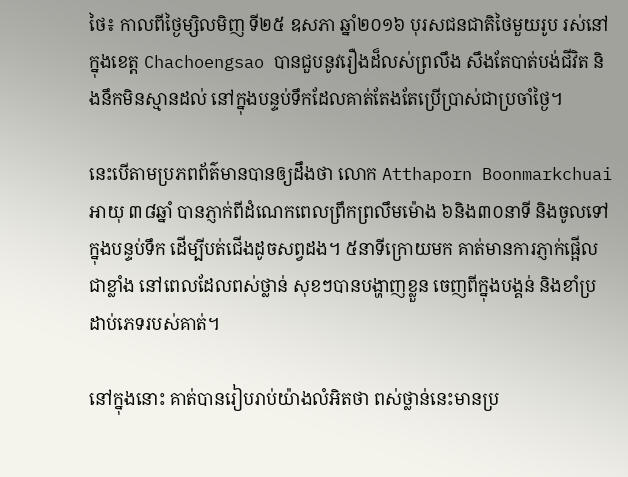ថៃ៖ កាលពីថ្ងៃម្សិលមិញ ទី២៥ ឧសភា ឆ្នាំ២០១៦ បុរសជនជាតិថៃមួយរូប រស់នៅក្នុងខេត្ដ Chachoengsao បានជួបនូវរឿងដ៏លស់ព្រលឹង សឹងតែបាត់បង់ជីវិត និងនឹកមិនស្មានដល់ នៅក្នុងបន្ទប់ទឹកដែលគាត់តែងតែប្រើប្រាស់ជាប្រចាំថ្ងៃ។

នេះបើតាមប្រភពព័ត៌មានបានឲ្យដឹងថា លោក Atthaporn Boonmarkchuai អាយុ ៣៨ឆ្នាំ បានភ្ញាក់ពីដំណេកពេលព្រឹកព្រលឹមម៉ោង ៦និង៣០នាទី និងចូលទៅក្នុងបន្ទប់ទឹក ដើម្បីបត់ជើងដូចសព្វដង។ ៥នាទីក្រោយមក គាត់មានការភ្ញាក់ផ្អើលជាខ្លាំង នៅពេលដែលពស់ថ្លាន់ សុខៗបានបង្ហាញខ្លួន ចេញពីក្នុងបង្គន់ និងខាំប្រដាប់ភេទរបស់គាត់។

នៅក្នុងនោះ គាត់បានរៀបរាប់យ៉ាងលំអិតថា ពស់ថ្លាន់នេះមានប្រ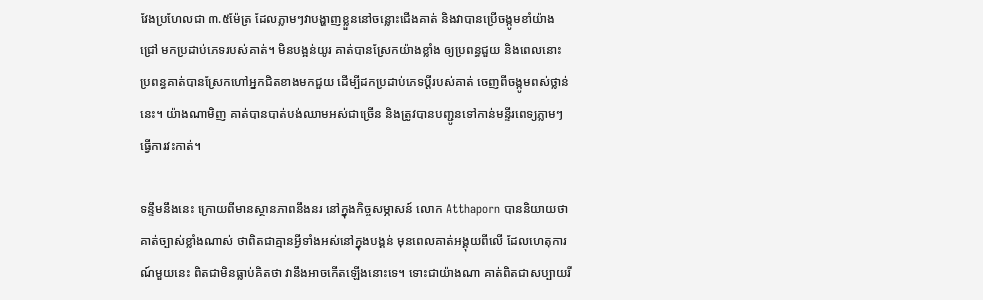វែងប្រហែលជា ៣.៥ម៉ែត្រ ដែលភ្លាមៗវាបង្ហាញខ្លួននៅចន្លោះជើងគាត់ និងវាបានប្រើចង្កូមខាំយ៉ាងជ្រៅ មកប្រដាប់ភេទរបស់គាត់។ មិនបង្អន់យូរ គាត់បានស្រែកយ៉ាងខ្លាំង ឲ្យប្រពន្ធជួយ និងពេលនោះ ប្រពន្ធគាត់បានស្រែកហៅអ្នកជិតខាងមកជួយ ដើម្បីដកប្រដាប់ភេទប្ដីរបស់គាត់ ចេញពីចង្កូមពស់ថ្លាន់នេះ។ យ៉ាងណាមិញ គាត់បានបាត់បង់ឈាមអស់ជាច្រើន និងត្រូវបានបញ្ជូនទៅកាន់មន្ទីរពេទ្យភ្លាមៗ ធ្វើការវះកាត់។

ទន្ទឹមនឹងនេះ ក្រោយពីមានស្ថានភាពនឹងនរ នៅក្នុងកិច្ចសម្ភាសន៍ លោក Atthaporn បាននិយាយថា គាត់ច្បាស់ខ្លាំងណាស់ ថាពិតជាគ្មានអ្វីទាំងអស់នៅក្នុងបង្គន់ មុនពេលគាត់អង្គុយពីលើ ដែលហេតុការណ៍មួយនេះ ពិតជាមិនធ្លាប់គិតថា វានឹងអាចកើតឡើងនោះទេ។ ទោះជាយ៉ាងណា គាត់ពិតជាសប្បាយរី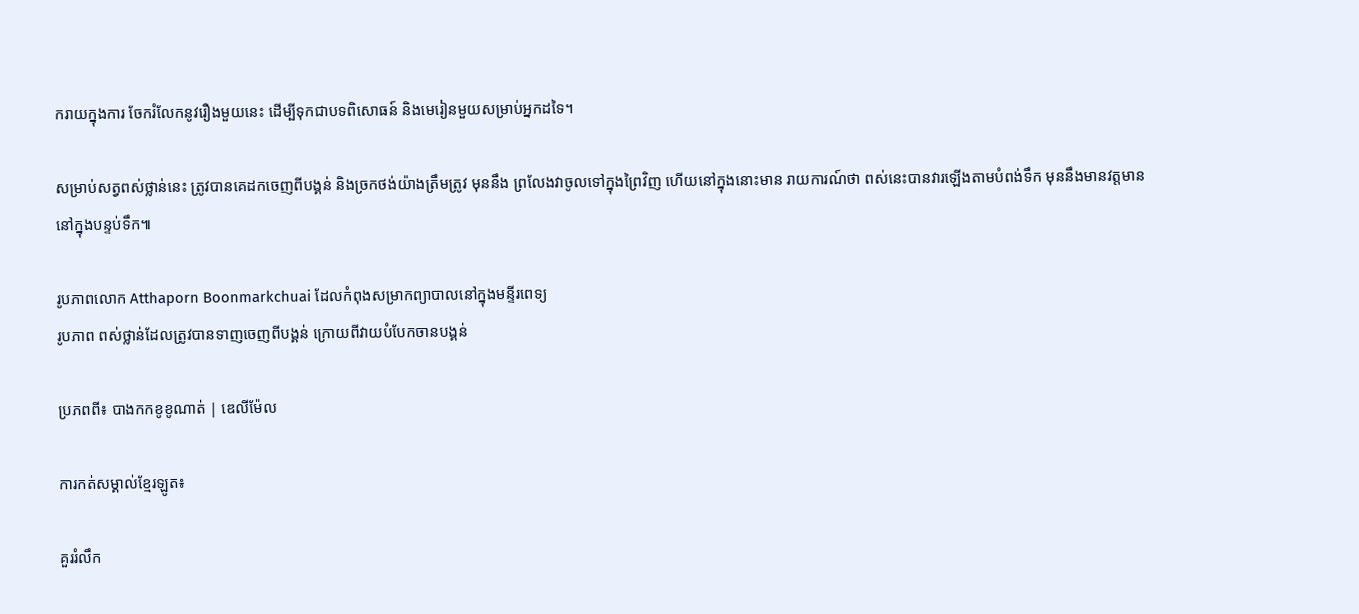ករាយក្នុងការ ចែករំលែកនូវរឿងមួយនេះ ដើម្បីទុកជាបទពិសោធន៍ និងមេរៀនមួយសម្រាប់អ្នកដទៃ។

សម្រាប់សត្វពស់ថ្លាន់នេះ ត្រូវបានគេដកចេញពីបង្គន់ និងច្រកថង់យ៉ាងត្រឹមត្រូវ មុននឹង ព្រលែងវាចូលទៅក្នុងព្រៃវិញ ហើយនៅក្នុងនោះមាន រាយការណ៍ថា ពស់នេះបានវារឡើងតាមបំពង់ទឹក មុននឹងមានវត្ដមាននៅក្នុងបន្ទប់ទឹក៕

រូបភាពលោក Atthaporn Boonmarkchuai ដែលកំពុងសម្រាកព្យាបាលនៅក្នុងមន្ទីរពេទ្យ
រូបភាព ពស់ថ្លាន់ដែលត្រូវបានទាញចេញពីបង្គន់ ក្រោយពីវាយបំបែកចានបង្គន់

ប្រភពពី៖ បាងកកខូខូណាត់ | ឌេលីម៉ែល

ការកត់សម្គាល់ខ្មែរឡូត៖

គួររំលឹក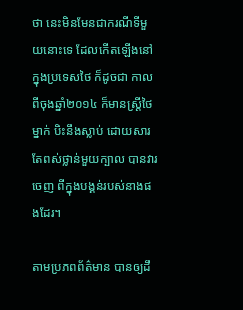ថា នេះមិនមែនជាករណីទីមួយនោះទេ ដែលកើតឡើងនៅក្នុងប្រទេសថៃ ក៏ដូចជា កាលពីចុងឆ្នាំ២០១៤ ក៏មានស្ដ្រីថៃម្នាក់ បិះនឹងស្លាប់ ដោយសារតែពស់ថ្លាន់មួយក្បាល បានវារចេញ ពីក្នុងបង្គន់របស់នាងផងដែរ។

តាមប្រភពព័ត៌មាន បានឲ្យដឹ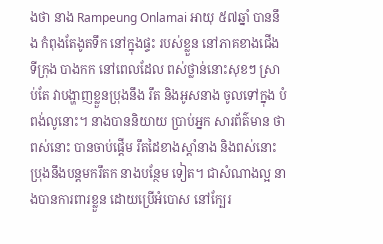ងថា នាង Rampeung Onlamai អាយុ ៥៧ឆ្នាំ បាននឹង កំពុងតែងូតទឹក នៅក្នុងផ្ទះ របស់ខ្លួន នៅភាគខាងជើង ទីក្រុង បាងកក នៅពេលដែល ពស់ថ្លាន់នោះសុខៗ ស្រាប់តែ វាបង្ហាញខ្លួនប្រុងនឹង រឹត និងអូសនាង ចូលទៅក្នុង បំពង់លូនោះ។ នាងបាននិយាយ ប្រាប់អ្នក សារព័ត៌មាន ថា ពស់នោះ បានចាប់ផ្ដើម រឹតដៃខាងស្ដាំនាង និងពស់នោះ ប្រុងនឹងបន្ដមករឹតក នាងបន្ថែម ទៀត។ ជាសំណាងល្អ នាងបានការពារខ្លួន ដោយប្រើអំបោស នៅក្បែរ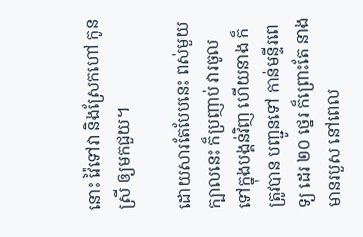នោះ វ៉ៃទៅវា និងស្រែកហៅ កូន ស្រី ឲ្យមកជួយ។

ដោយសារតែបែបនេះ ពស់មួយក្បាលនេះ ក៏ប្រញាប់ វារចូល ទៅក្នុងបង្គន់វិញ ហើយនាង ក៏ត្រូវបាន បញ្ជូនទៅ កាន់មន្ទីរពេទ្យ ដេរ ២០ ថ្នេរ ក៏ព្រោះតែ នាងមានរបួស នៅពេល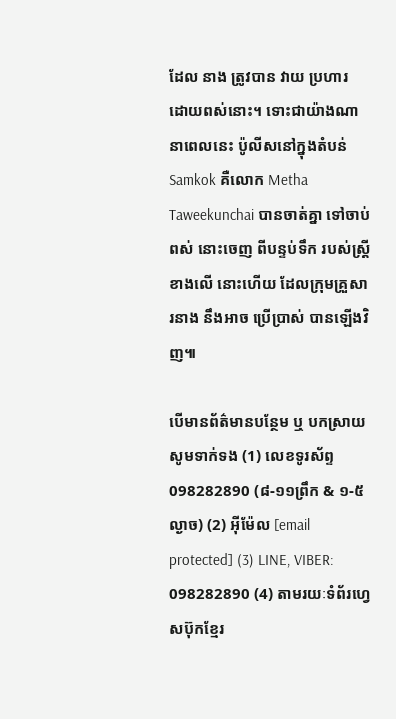ដែល នាង ត្រូវបាន វាយ ប្រហារ ដោយពស់នោះ។ ទោះជាយ៉ាងណា នាពេលនេះ ប៉ូលីសនៅក្នុងតំបន់ Samkok គឺលោក Metha Taweekunchai បានចាត់គ្នា ទៅចាប់ពស់ នោះចេញ ពីបន្ទប់ទឹក របស់ស្ដ្រីខាងលើ នោះហើយ ដែលក្រុមគ្រួសារនាង នឹងអាច ប្រើប្រាស់ បានឡើងវិញ៕

បើមានព័ត៌មានបន្ថែម ឬ បកស្រាយសូមទាក់ទង (1) លេខទូរស័ព្ទ 098282890 (៨-១១ព្រឹក & ១-៥ល្ងាច) (2) អ៊ីម៉ែល [email protected] (3) LINE, VIBER: 098282890 (4) តាមរយៈទំព័រហ្វេសប៊ុកខ្មែរ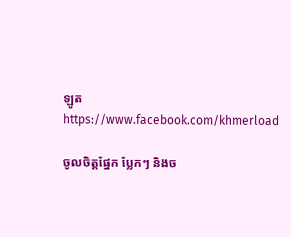ឡូត https://www.facebook.com/khmerload

ចូលចិត្តផ្នែក ប្លែកៗ និងច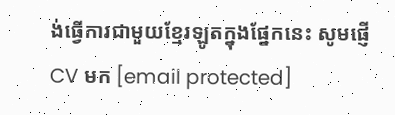ង់ធ្វើការជាមួយខ្មែរឡូតក្នុងផ្នែកនេះ សូមផ្ញើ CV មក [email protected]